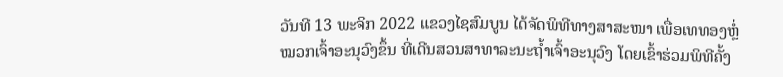ວັນທີ 13 ພະຈິກ 2022 ແຂວງໄຊສົມບູນ ໄດ້ຈັດພິທີທາງສາສະໜາ ເພື່ອເທທອງຫຼໍ່ໝວກເຈົ້າອະນຸວົງຂຶ້ນ ທີ່ເດີນສວນສາທາລະນະຖ້ຳເຈົ້າອະນຸວົງ ໂດຍເຂົ້າຮ່ວມພິທີຄັ້ງ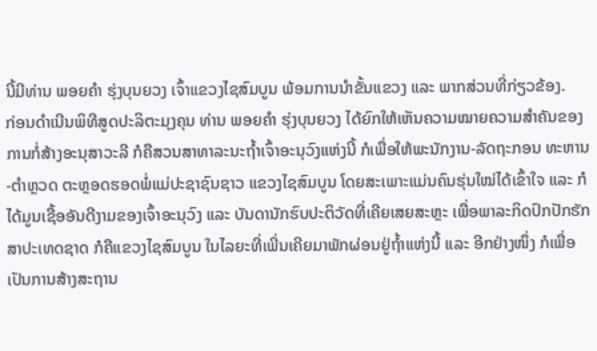ນີ້ມີທ່ານ ພອຍຄໍາ ຮຸ່ງບຸນຍວງ ເຈົ້າແຂວງໄຊສົມບູນ ພ້ອມການນຳຂັ້ນແຂວງ ແລະ ພາກສ່ວນທີ່ກ່ຽວຂ້ອງ.
ກ່ອນດໍາເນີນພິທີສູດປະລິຕະມຸງຄຸນ ທ່ານ ພອຍຄໍາ ຮຸ່ງບຸນຍວງ ໄດ້ຍົກໃຫ້ເຫັນຄວາມໝາຍຄວາມສໍາຄັນຂອງການກໍ່ສ້າງອະນຸສາວະລີ ກໍຄືສວນສາທາລະນະຖ້ຳເຈົ້າອະນຸວົງແຫ່ງນີ້ ກໍເພື່ອໃຫ້ພະນັກງານ-ລັດຖະກອນ ທະຫານ-ຕໍາຫຼວດ ຕະຫຼອດຮອດພໍ່ແມ່ປະຊາຊົນຊາວ ແຂວງໄຊສົມບູນ ໂດຍສະເພາະແມ່ນຄົນຮຸ່ນໃໝ່ໄດ້ເຂົ້າໃຈ ແລະ ກໍໄດ້ມູນເຊື້ອອັນດີງາມຂອງເຈົ້າອະນຸວົງ ແລະ ບັນດານັກຮົບປະຕິວັດທີ່ເຄີຍເສຍສະຫຼະ ເພື່ອພາລະກິດປົກປັກຮັກສາປະເທດຊາດ ກໍຄືແຂວງໄຊສົມບູນ ໃນໄລຍະທີ່ເພີ່ນເຄີຍມາພັກຜ່ອນຢູ່ຖ້ຳແຫ່ງນີ້ ແລະ ອີກຢ່າງໜຶ່ງ ກໍເພື່ອເປັນການສ້າງສະຖານ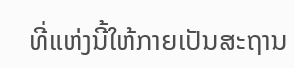ທີ່ແຫ່ງນີ້ໃຫ້ກາຍເປັນສະຖານ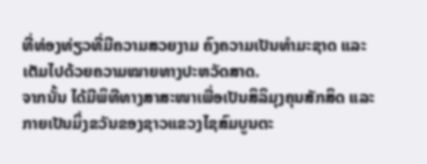ທີ່ທ່ອງທ່ຽວທີ່ມີຄວາມສວຍງາມ ຄົງຄວາມເປັນທໍາມະຊາດ ແລະ ເຕັມໄປດ້ວຍຄວາມໝາຍທາງປະຫວັດສາດ.
ຈາກນັ້ນ ໄດ້ມີພິທີທາງສາສະໜາເພື່ອເປັນສິລິມຸງຄຸນສັກສິດ ແລະ ກາຍເປັນມິ່ງຂວັນຂອງຊາວແຂວງໄຊສົມບູນຕະ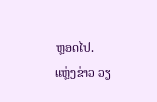ຫຼອດໄປ.
ແຫຼ່ງຂ່າວ ວຽ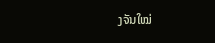ງຈັນໃໝ່